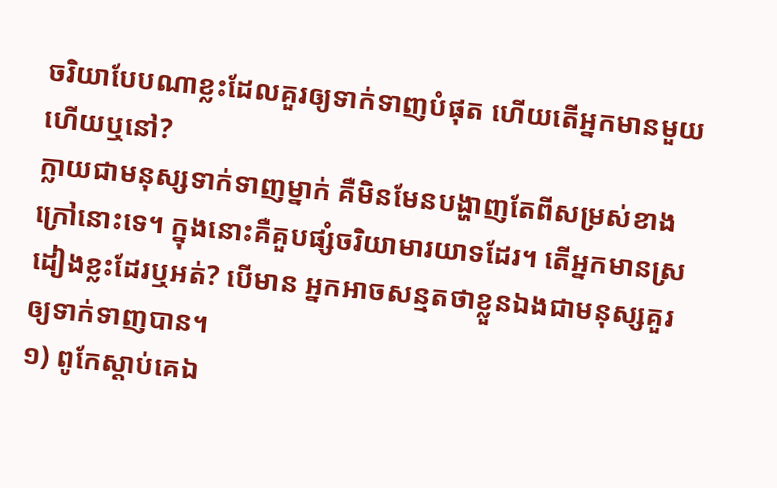ចរិយាបែបណាខ្លះដែលគួរឲ្យទាក់ទាញបំផុត ហើយតើអ្នកមានមួយហើយឬនៅ?
ក្លាយជាមនុស្សទាក់ទាញម្នាក់ គឺមិនមែនបង្ហាញតែពីសម្រស់ខាងក្រៅនោះទេ។ ក្នុងនោះគឺគួបផ្សំចរិយាមារយាទដែរ។ តើអ្នកមានស្រដៀងខ្លះដែរឬអត់? បើមាន អ្នកអាចសន្មតថាខ្លួនឯងជាមនុស្សគួរឲ្យទាក់ទាញបាន។
១) ពូកែស្ដាប់គេឯ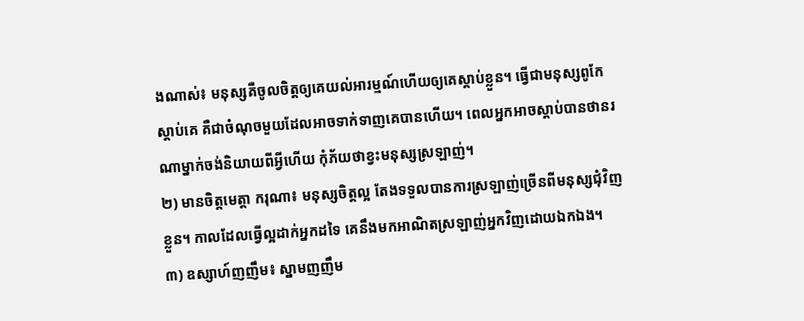ងណាស់៖ មនុស្សគឺចូលចិត្តឲ្យគេយល់អារម្មណ៍ហើយឲ្យគេស្ដាប់ខ្លួន។ ធ្វើជាមនុស្សពូកែស្ដាប់គេ គឺជាចំណុចមួយដែលអាចទាក់ទាញគេបានហើយ។ ពេលអ្នកអាចស្ដាប់បានថានរណាម្នាក់ចង់និយាយពីអ្វីហើយ កុំភ័យថាខ្វះមនុស្សស្រឡាញ់។
២) មានចិត្តមេត្តា ករុណា៖ មនុស្សចិត្តល្អ តែងទទួលបានការស្រឡាញ់ច្រើនពីមនុស្សជុំវិញខ្លួន។ កាលដែលធ្វើល្អដាក់អ្នកដទៃ គេនឹងមកអាណិតស្រឡាញ់អ្នកវិញដោយឯកឯង។
៣) ឧស្សាហ៍ញញឹម៖ ស្នាមញញឹម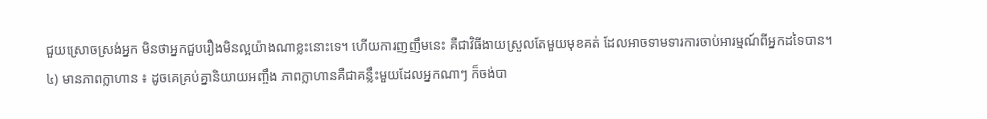ជួយស្រោចស្រង់អ្នក មិនថាអ្នកជួបរឿងមិនល្អយ៉ាងណាខ្លះនោះទេ។ ហើយការញញឹមនេះ គឺជាវិធីងាយស្រួលតែមួយមុខគត់ ដែលអាចទាមទារការចាប់អារម្មណ៍ពីអ្នកដទៃបាន។
៤) មានភាពក្លាហាន ៖ ដូចគេគ្រប់គ្នានិយាយអញ្ចឹង ភាពក្លាហានគឺជាគន្លឹះមួយដែលអ្នកណាៗ ក៏ចង់បា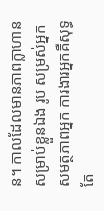ន។ កាលដែលមានភាពក្លាហានសម្រាប់ខ្លួនឯង រូប សម្រស់អ្នក សមត្ថភាពអ្នក ការងារអ្នកគឺសុទ្ធតែ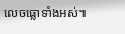លេចធ្លោទាំងអស់៕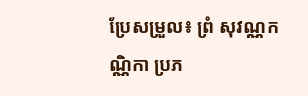ប្រែសម្រួល៖ ព្រំ សុវណ្ណកណ្ណិកា ប្រភ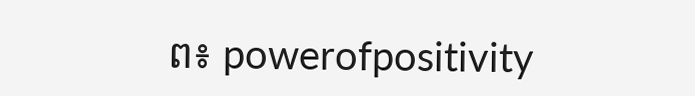ព៖ powerofpositivity